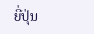ຍີ່ປຸ່ນ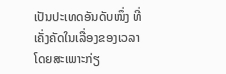ເປັນປະເທດອັນດັບໜຶ່ງ ທີ່ເຄັ່ງຄັດໃນເລື່ອງຂອງເວລາ ໂດຍສະເພາະກ່ຽ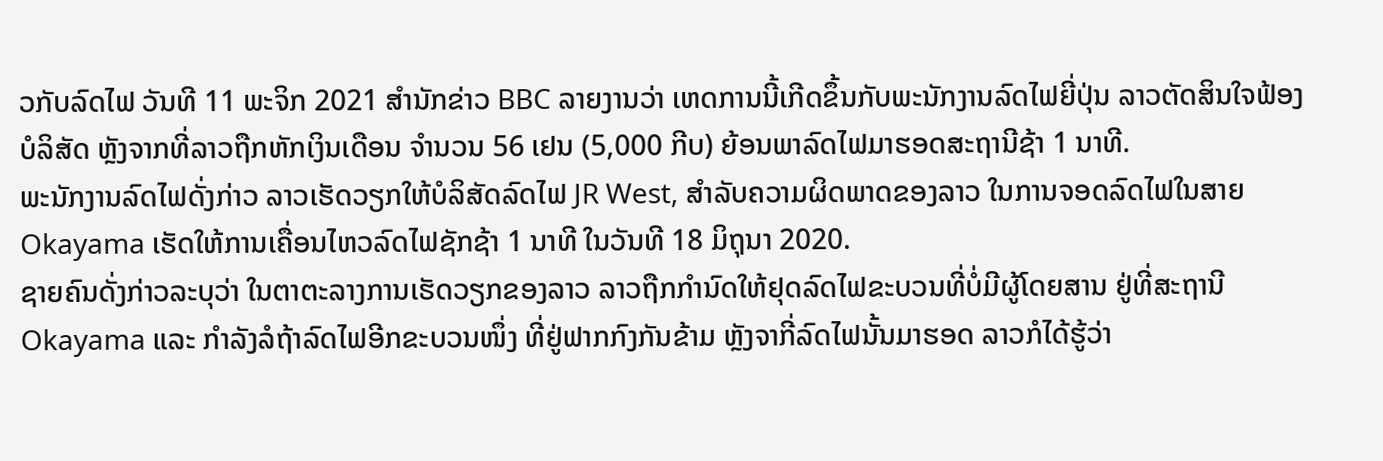ວກັບລົດໄຟ ວັນທີ 11 ພະຈິກ 2021 ສໍານັກຂ່າວ BBC ລາຍງານວ່າ ເຫດການນີ້ເກີດຂຶ້ນກັບພະນັກງານລົດໄຟຍີ່ປຸ່ນ ລາວຕັດສິນໃຈຟ້ອງບໍລິສັດ ຫຼັງຈາກທີ່ລາວຖືກຫັກເງິນເດືອນ ຈໍານວນ 56 ເຢນ (5,000 ກີບ) ຍ້ອນພາລົດໄຟມາຮອດສະຖານີຊ້າ 1 ນາທີ.
ພະນັກງານລົດໄຟດັ່ງກ່າວ ລາວເຮັດວຽກໃຫ້ບໍລິສັດລົດໄຟ JR West, ສໍາລັບຄວາມຜິດພາດຂອງລາວ ໃນການຈອດລົດໄຟໃນສາຍ Okayama ເຮັດໃຫ້ການເຄື່ອນໄຫວລົດໄຟຊັກຊ້າ 1 ນາທີ ໃນວັນທີ 18 ມິຖຸນາ 2020.
ຊາຍຄົນດັ່ງກ່າວລະບຸວ່າ ໃນຕາຕະລາງການເຮັດວຽກຂອງລາວ ລາວຖືກກໍານົດໃຫ້ຢຸດລົດໄຟຂະບວນທີ່ບໍ່ມີຜູ້ໂດຍສານ ຢູ່ທີ່ສະຖານີ Okayama ແລະ ກໍາລັງລໍຖ້າລົດໄຟອີກຂະບວນໜຶ່ງ ທີ່ຢູ່ຟາກກົງກັນຂ້າມ ຫຼັງຈາກີ່ລົດໄຟນັ້ນມາຮອດ ລາວກໍໄດ້ຮູ້ວ່າ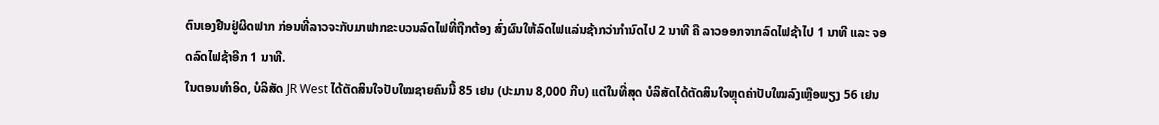ຕົນເອງຢືນຢູ່ຜິດຟາກ ກ່ອນທີ່ລາວຈະກັບມາຟາກຂະບວນລົດໄຟທີ່ຖືກຕ້ອງ ສົ່ງຜົນໃຫ້ລົດໄຟແລ່ນຊ້າກວ່າກຳນົດໄປ 2 ນາທີ ຄື ລາວອອກຈາກລົດໄຟຊ້າໄປ 1 ນາທີ ແລະ ຈອດລົດໄຟຊ້າອີກ 1 ນາທີ.
ໃນຕອນທຳອິດ, ບໍລິສັດ JR West ໄດ້ຕັດສິນໃຈປັບໃໝຊາຍຄົນນີ້ 85 ເຢນ (ປະມານ 8,000 ກີບ) ແຕ່ໃນທີ່ສຸດ ບໍລິສັດໄດ້ຕັດສິນໃຈຫຼຸດຄ່າປັບໃໝລົງເຫຼືອພຽງ 56 ເຢນ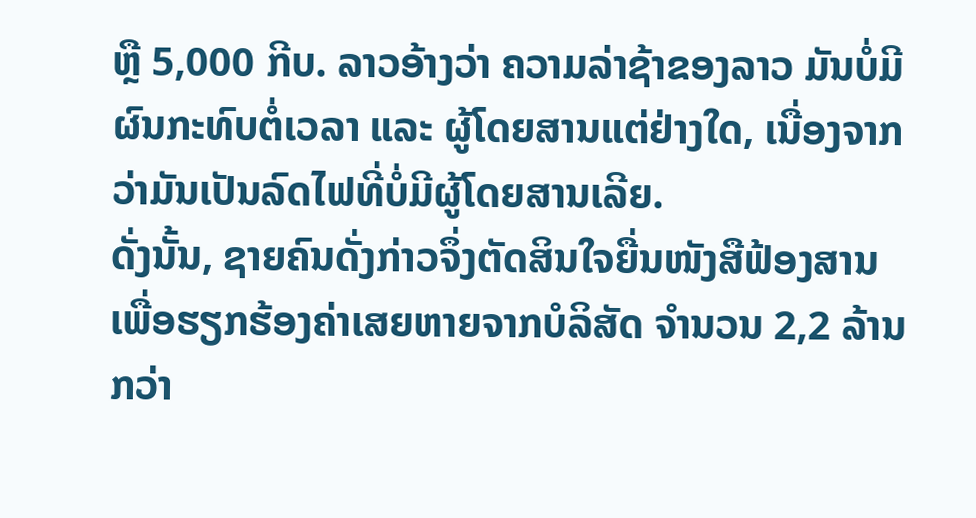ຫຼື 5,000 ກີບ. ລາວອ້າງວ່າ ຄວາມລ່າຊ້າຂອງລາວ ມັນບໍ່ມີຜົນກະທົບຕໍ່ເວລາ ແລະ ຜູ້ໂດຍສານແຕ່ຢ່າງໃດ, ເນື່ອງຈາກວ່າມັນເປັນລົດໄຟທີ່ບໍ່ມີຜູ້ໂດຍສານເລີຍ.
ດັ່ງນັ້ນ, ຊາຍຄົນດັ່ງກ່າວຈຶ່ງຕັດສິນໃຈຍື່ນໜັງສືຟ້ອງສານ ເພື່ອຮຽກຮ້ອງຄ່າເສຍຫາຍຈາກບໍລິສັດ ຈໍານວນ 2,2 ລ້ານກວ່າ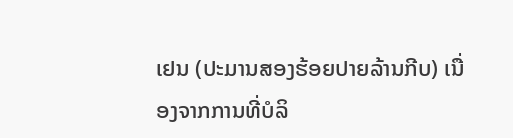ເຢນ (ປະມານສອງຮ້ອຍປາຍລ້ານກີບ) ເນື່ອງຈາກການທີ່ບໍລິ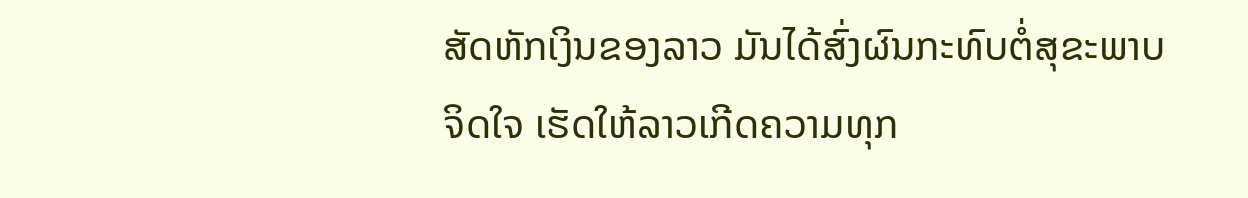ສັດຫັກເງິນຂອງລາວ ມັນໄດ້ສົ່ງຜົນກະທົບຕໍ່ສຸຂະພາບຈິດໃຈ ເຮັດໃຫ້ລາວເກີດຄວາມທຸກ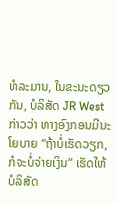ທໍລະມານ, ໃນຂະນະດຽວກັນ, ບໍລິສັດ JR West ກ່າວວ່າ ທາງອົງກອນມີນະໂຍບາຍ “ຖ້າບໍ່ເຮັດວຽກ, ກໍຈະບໍ່ຈ່າຍເງິນ” ເຮັດໃຫ້ບໍລິສັດ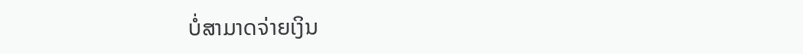ບໍ່ສາມາດຈ່າຍເງິນ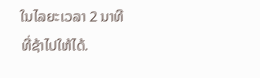ໃນໄລຍະເວລາ 2 ນາທີ ທີ່ຊ້າໄປໃຫ້ໄດ້.